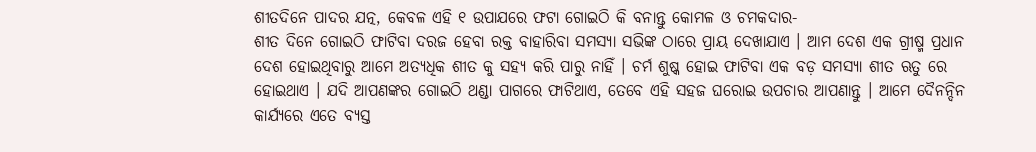ଶୀତଦିନେ ପାଦର ଯତ୍ନ, କେବଳ ଏହି ୧ ଉପାଯରେ ଫଟା ଗୋଇଠି କି ବନାନ୍ତୁ କୋମଳ ଓ ଚମକଦାର-
ଶୀତ ଦିନେ ଗୋଇଠି ଫାଟିବା ଦରଜ ହେବା ରକ୍ତ ବାହାରିବା ସମସ୍ୟା ସଭିଙ୍କ ଠାରେ ପ୍ରାୟ ଦେଖାଯାଏ । ଆମ ଦେଶ ଏକ ଗ୍ରୀଷ୍ମ ପ୍ରଧାନ ଦେଶ ହୋଇଥିବାରୁ ଆମେ ଅତ୍ୟଧିକ ଶୀତ କୁ ସହ୍ୟ କରି ପାରୁ ନାହିଁ । ଚର୍ମ ଶୁଷ୍କ ହୋଇ ଫାଟିବା ଏକ ବଡ଼ ସମସ୍ୟା ଶୀତ ଋତୁ ରେ ହୋଇଥାଏ । ଯଦି ଆପଣଙ୍କର ଗୋଇଠି ଥଣ୍ଡା ପାଗରେ ଫାଟିଥାଏ, ତେବେ ଏହି ସହଜ ଘରୋଇ ଉପଚାର ଆପଣାନ୍ତୁ । ଆମେ ଦୈନନ୍ଦିନ କାର୍ଯ୍ୟରେ ଏତେ ବ୍ୟସ୍ତ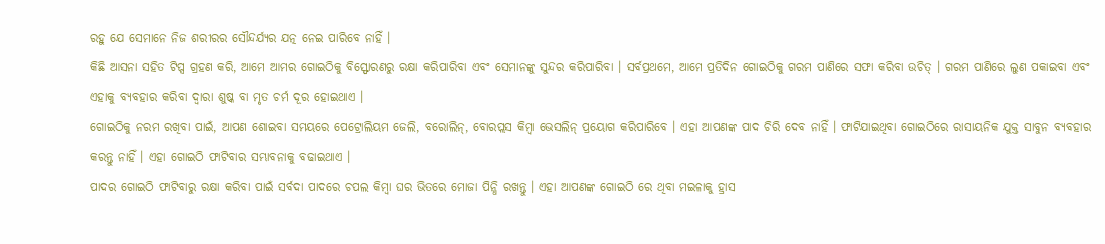ରହୁ ଯେ ସେମାନେ ନିଜ ଶରୀରର ସୌନ୍ଦର୍ଯ୍ୟର ଯତ୍ନ ନେଇ ପାରିବେ ନାହିଁ ।
କିଛି ଆସନା ସହିତ ଟିପ୍ସ ଗ୍ରହଣ କରି, ଆମେ ଆମର ଗୋଇଠିକୁ ବିସ୍ଫୋରଣରୁ ରକ୍ଷା କରିପାରିବା ଏବଂ ସେମାନଙ୍କୁ ସୁନ୍ଦର କରିପାରିବା । ସର୍ବପ୍ରଥମେ, ଆମେ ପ୍ରତିଦିନ ଗୋଇଠିକୁ ଗରମ ପାଣିରେ ସଫା କରିବା ଉଚିତ୍ । ଗରମ ପାଣିରେ ଲୁଣ ପକାଇବା ଏବଂ ଏହାକୁ ବ୍ୟବହାର କରିବା ଦ୍ୱାରା ଶୁଷ୍କ ବା ମୃତ ଚର୍ମ ଦୂର ହୋଇଥାଏ ।
ଗୋଇଠିକୁ ନରମ ରଖିବା ପାଇଁ, ଆପଣ ଶୋଇବା ସମୟରେ ପେଟ୍ରୋଲିୟମ ଜେଲି, ବରୋଲିନ୍, ବୋରପ୍ଲସ କିମ୍ବା ଭେସଲିନ୍ ପ୍ରୟୋଗ କରିପାରିବେ । ଏହା ଆପଣଙ୍କ ପାଦ ଚିରି ଦେବ ନାହିଁ । ଫାଟିଯାଇଥିବା ଗୋଇଠିରେ ରାସାୟନିକ ଯୁକ୍ତ ସାବୁନ ବ୍ୟବହାର କରନ୍ତୁ ନାହିଁ । ଏହା ଗୋଇଠି ଫାଟିବାର ସମ୍ଭାବନାକୁ ବଢାଇଥାଏ ।
ପାଦର ଗୋଇଠି ଫାଟିବାରୁ ରକ୍ଷା କରିବା ପାଇଁ ସର୍ବଦା ପାଦରେ ଚପଲ କିମ୍ବା ଘର ଭିତରେ ମୋଜା ପିନ୍ଧି ରଖନ୍ତୁ । ଏହା ଆପଣଙ୍କ ଗୋଇଠି ରେ ଥିବା ମଇଳାକୁ ହ୍ରାସ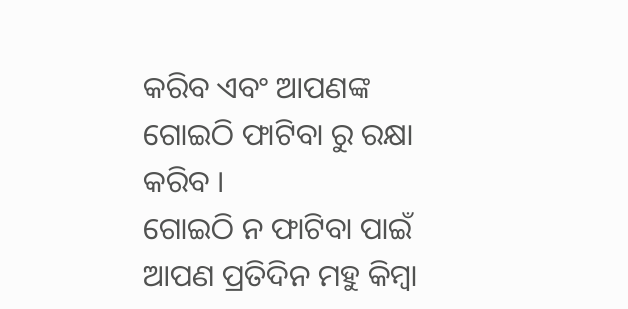କରିବ ଏବଂ ଆପଣଙ୍କ ଗୋଇଠି ଫାଟିବା ରୁ ରକ୍ଷା କରିବ ।
ଗୋଇଠି ନ ଫାଟିବା ପାଇଁ ଆପଣ ପ୍ରତିଦିନ ମହୁ କିମ୍ବା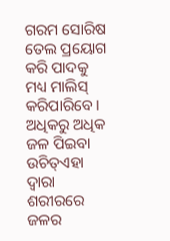ଗରମ ସୋରିଷ ତେଲ ପ୍ରୟୋଗ କରି ପାଦକୁ ମଧ୍ୟ ମାଲିସ୍ କରିପାରିବେ । ଅଧିକରୁ ଅଧିକ ଜଳ ପିଇବା ଉଚିତ୍ଏହା ଦ୍ୱାରା ଶରୀରରେ ଜଳର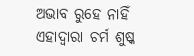ଅଭାବ ରୁହେ ନାହିଁ ଏହାଦ୍ୱାରା ଚର୍ମ ଶୁଷ୍କ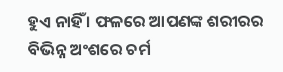ହୁଏ ନାହିଁ । ଫଳରେ ଆପଣଙ୍କ ଶରୀରର ବିଭିନ୍ନ ଅଂଶରେ ଚର୍ମ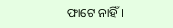ଫାଟେ ନାହିଁ ।